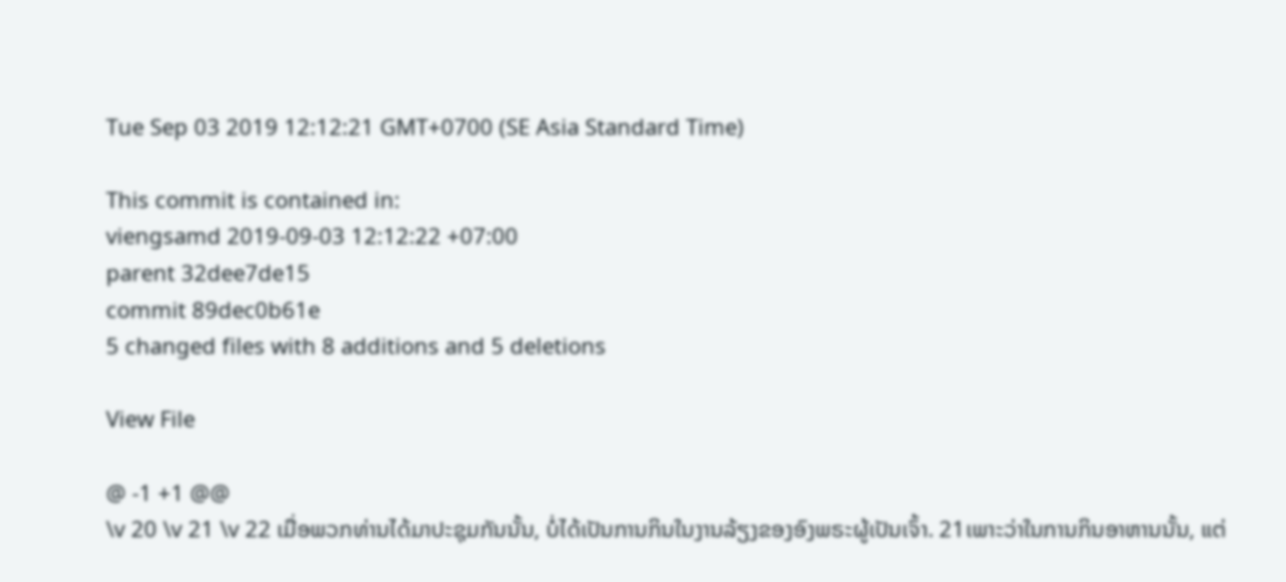Tue Sep 03 2019 12:12:21 GMT+0700 (SE Asia Standard Time)

This commit is contained in:
viengsamd 2019-09-03 12:12:22 +07:00
parent 32dee7de15
commit 89dec0b61e
5 changed files with 8 additions and 5 deletions

View File

@ -1 +1 @@
\v 20 \v 21 \v 22 ເມື່ອພວກທ່ານໄດ້ມາປະຊຸມກັນນັ້ນ, ບໍ່ໄດ້ເປັນການກິນໃນງານລ້ຽງຂອງອົງພຣະຜູ້ເປັນເຈົ້າ. 21ເພາະວ່າໃນການກິນອາຫານນັ້ນ, ແຕ່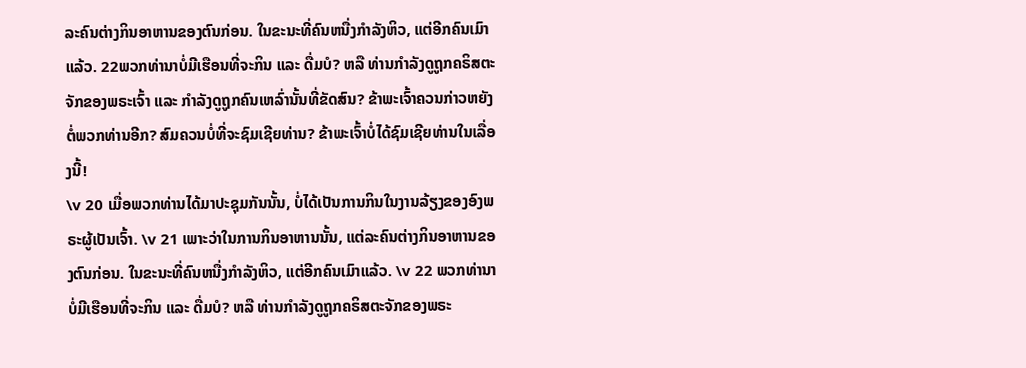ລະຄົນຕ່າງກິນອາຫານຂອງຕົນກ່ອນ. ໃນຂະນະທີ່ຄົນຫນື່ງກຳລັງຫິວ, ແຕ່ອີກຄົນເມົາແລ້ວ. 22ພວກທ່ານາບໍ່ມີເຮືອນທີ່ຈະກິນ ແລະ ດື່ມບໍ? ຫລື ທ່ານກຳລັງດູຖູກຄຣິສຕະຈັກຂອງພຣະເຈົ້າ ແລະ ກຳລັງດູຖູກຄົນເຫລົ່ານັ້ນທີ່ຂັດສົນ? ຂ້າພະເຈົ້າຄວນກ່າວຫຍັງຕໍ່ພວກທ່ານອີກ? ສົມຄວນບໍ່ທີ່ຈະຊົມເຊີຍທ່ານ? ຂ້າພະເຈົ້າບໍ່ໄດ້ຊົມເຊີຍທ່ານໃນເລື່ອງນີ້!
\v 20 ເມື່ອພວກທ່ານໄດ້ມາປະຊຸມກັນນັ້ນ, ບໍ່ໄດ້ເປັນການກິນໃນງານລ້ຽງຂອງອົງພຣະຜູ້ເປັນເຈົ້າ. \v 21 ເພາະວ່າໃນການກິນອາຫານນັ້ນ, ແຕ່ລະຄົນຕ່າງກິນອາຫານຂອງຕົນກ່ອນ. ໃນຂະນະທີ່ຄົນຫນື່ງກຳລັງຫິວ, ແຕ່ອີກຄົນເມົາແລ້ວ. \v 22 ພວກທ່ານາບໍ່ມີເຮືອນທີ່ຈະກິນ ແລະ ດື່ມບໍ? ຫລື ທ່ານກຳລັງດູຖູກຄຣິສຕະຈັກຂອງພຣະ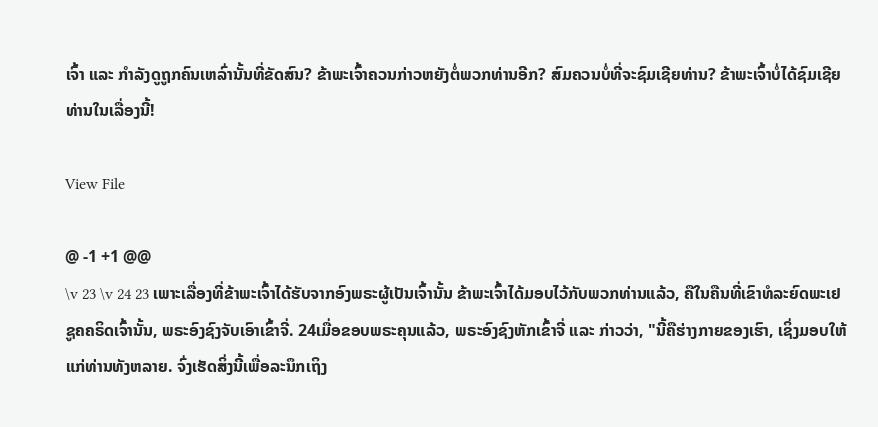ເຈົ້າ ແລະ ກຳລັງດູຖູກຄົນເຫລົ່ານັ້ນທີ່ຂັດສົນ? ຂ້າພະເຈົ້າຄວນກ່າວຫຍັງຕໍ່ພວກທ່ານອີກ? ສົມຄວນບໍ່ທີ່ຈະຊົມເຊີຍທ່ານ? ຂ້າພະເຈົ້າບໍ່ໄດ້ຊົມເຊີຍທ່ານໃນເລື່ອງນີ້!

View File

@ -1 +1 @@
\v 23 \v 24 23 ເພາະເລື່ອງທີ່ຂ້າພະເຈົ້າໄດ້ຮັບຈາກອົງພຣະຜູ້ເປັນເຈົ້ານັ້ນ ຂ້າພະເຈົ້າໄດ້ມອບໄວ້ກັບພວກທ່ານແລ້ວ, ຄືໃນຄືນທີ່ເຂົາທໍລະຍົດພະເຢຊູຄຄຣິດເຈົ້ານັ້ນ, ພຣະອົງຊົງຈັບເອົາເຂົ້າຈີ່. 24ເມື່ອຂອບພຣະຄຸນແລ້ວ, ພຣະອົງຊົງຫັກເຂົ້າຈີ່ ແລະ ກ່າວວ່າ, "ນີ້ຄືຮ່າງກາຍຂອງເຮົາ, ເຊິ່ງມອບໃຫ້ແກ່ທ່ານທັງຫລາຍ. ຈົ່ງເຮັດສິ່ງນີ້ເພື່ອລະນຶກເຖິງ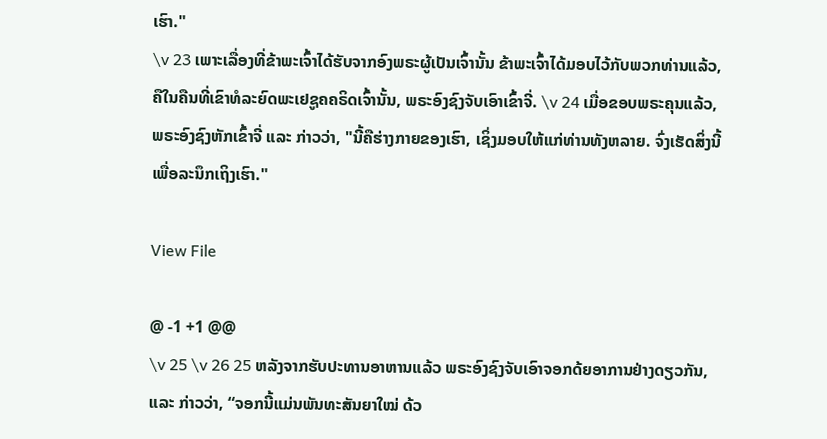ເຮົາ."
\v 23 ເພາະເລື່ອງທີ່ຂ້າພະເຈົ້າໄດ້ຮັບຈາກອົງພຣະຜູ້ເປັນເຈົ້ານັ້ນ ຂ້າພະເຈົ້າໄດ້ມອບໄວ້ກັບພວກທ່ານແລ້ວ, ຄືໃນຄືນທີ່ເຂົາທໍລະຍົດພະເຢຊູຄຄຣິດເຈົ້ານັ້ນ, ພຣະອົງຊົງຈັບເອົາເຂົ້າຈີ່. \v 24 ເມື່ອຂອບພຣະຄຸນແລ້ວ, ພຣະອົງຊົງຫັກເຂົ້າຈີ່ ແລະ ກ່າວວ່າ, "ນີ້ຄືຮ່າງກາຍຂອງເຮົາ, ເຊິ່ງມອບໃຫ້ແກ່ທ່ານທັງຫລາຍ. ຈົ່ງເຮັດສິ່ງນີ້ເພື່ອລະນຶກເຖິງເຮົາ."

View File

@ -1 +1 @@
\v 25 \v 26 25 ຫລັງຈາກຮັບປະທານອາຫານແລ້ວ ພຣະອົງຊົງຈັບເອົາຈອກດ້ຍອາການຢ່າງດຽວກັນ, ແລະ ກ່າວວ່າ, “ຈອກນີ້ແມ່ນພັນທະສັນຍາໃໝ່ ດ້ວ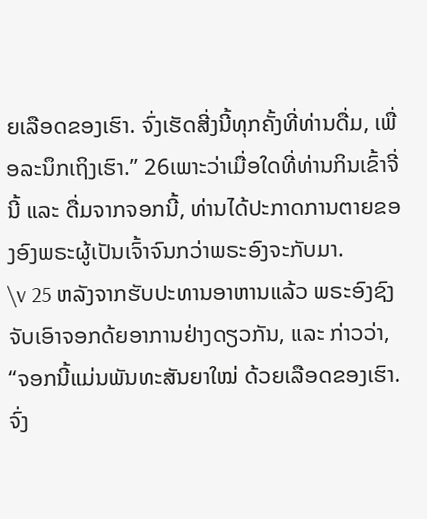ຍເລືອດຂອງເຮົາ. ຈົ່ງເຮັດສີ່ງນີ້ທຸກຄັ້ງທີ່ທ່ານດື່ມ, ເພື່ອລະນຶກເຖິງເຮົາ.” 26ເພາະວ່າເມື່ອໃດທີ່ທ່ານກິນເຂົ້າຈີ່ນີ້ ແລະ ດື່ມຈາກຈອກນີ້, ທ່ານໄດ້ປະກາດການຕາຍຂອງອົງພຣະຜູ້ເປັນເຈົ້າຈົນກວ່າພຣະອົງຈະກັບມາ.
\v 25 ຫລັງຈາກຮັບປະທານອາຫານແລ້ວ ພຣະອົງຊົງຈັບເອົາຈອກດ້ຍອາການຢ່າງດຽວກັນ, ແລະ ກ່າວວ່າ, “ຈອກນີ້ແມ່ນພັນທະສັນຍາໃໝ່ ດ້ວຍເລືອດຂອງເຮົາ. ຈົ່ງ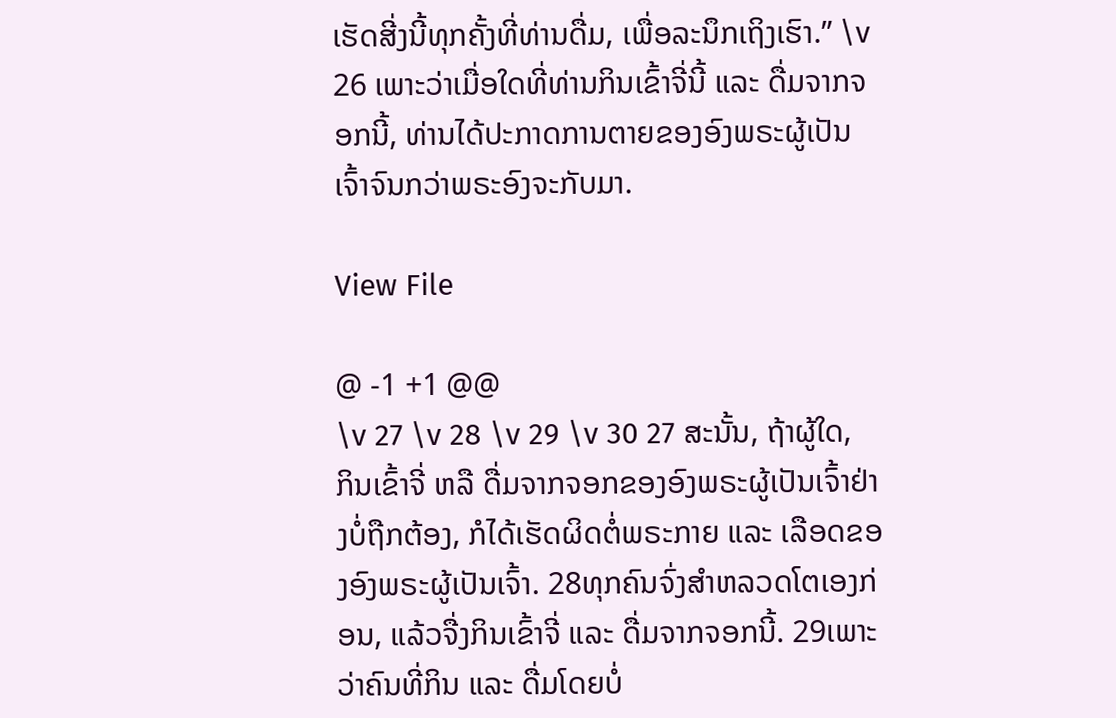ເຮັດສີ່ງນີ້ທຸກຄັ້ງທີ່ທ່ານດື່ມ, ເພື່ອລະນຶກເຖິງເຮົາ.” \v 26 ເພາະວ່າເມື່ອໃດທີ່ທ່ານກິນເຂົ້າຈີ່ນີ້ ແລະ ດື່ມຈາກຈອກນີ້, ທ່ານໄດ້ປະກາດການຕາຍຂອງອົງພຣະຜູ້ເປັນເຈົ້າຈົນກວ່າພຣະອົງຈະກັບມາ.

View File

@ -1 +1 @@
\v 27 \v 28 \v 29 \v 30 27 ສະນັ້ນ, ຖ້າຜູ້ໃດ, ກິນເຂົ້າຈີ່ ຫລື ດື່ມຈາກຈອກຂອງອົງພຣະຜູ້ເປັນເຈົ້າຢ່າງບໍ່ຖືກຕ້ອງ, ກໍໄດ້ເຮັດຜິດຕໍ່ພຣະກາຍ ແລະ ເລືອດຂອງອົງພຣະຜູ້ເປັນເຈົ້າ. 28ທຸກຄົນຈົ່ງສຳຫລວດໂຕເອງກ່ອນ, ແລ້ວຈື່ງກິນເຂົ້າຈີ່ ແລະ ດື່ມຈາກຈອກນີ້. 29ເພາະວ່າຄົນທີ່ກິນ ແລະ ດື່ມໂດຍບໍ່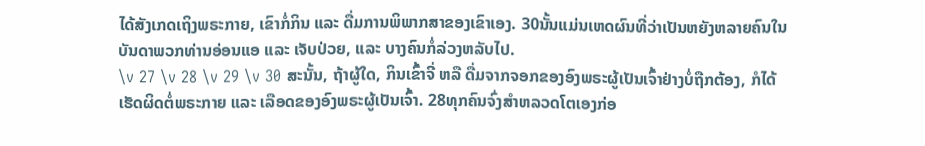ໄດ້ສັງເກດເຖິງພຣະກາຍ, ເຂົາກໍ່ກິນ ແລະ ດື່ມການພິພາກສາຂອງເຂົາເອງ. 30ນັ້ນແມ່ນເຫດຜົນທີ່ວ່າເປັນຫຍັງຫລາຍຄົນໃນບັນດາພວກທ່ານອ່ອນແອ ແລະ ເຈັບປ່ວຍ, ແລະ ບາງຄົນກໍ່ລ່ວງຫລັບໄປ.
\v 27 \v 28 \v 29 \v 30 ສະນັ້ນ, ຖ້າຜູ້ໃດ, ກິນເຂົ້າຈີ່ ຫລື ດື່ມຈາກຈອກຂອງອົງພຣະຜູ້ເປັນເຈົ້າຢ່າງບໍ່ຖືກຕ້ອງ, ກໍໄດ້ເຮັດຜິດຕໍ່ພຣະກາຍ ແລະ ເລືອດຂອງອົງພຣະຜູ້ເປັນເຈົ້າ. 28ທຸກຄົນຈົ່ງສຳຫລວດໂຕເອງກ່ອ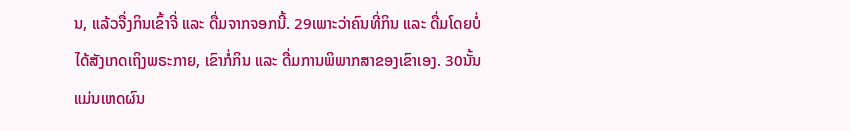ນ, ແລ້ວຈື່ງກິນເຂົ້າຈີ່ ແລະ ດື່ມຈາກຈອກນີ້. 29ເພາະວ່າຄົນທີ່ກິນ ແລະ ດື່ມໂດຍບໍ່ໄດ້ສັງເກດເຖິງພຣະກາຍ, ເຂົາກໍ່ກິນ ແລະ ດື່ມການພິພາກສາຂອງເຂົາເອງ. 30ນັ້ນແມ່ນເຫດຜົນ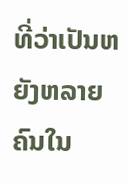ທີ່ວ່າເປັນຫຍັງຫລາຍຄົນໃນ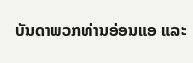ບັນດາພວກທ່ານອ່ອນແອ ແລະ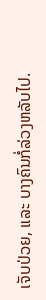ເຈັບປ່ວຍ, ແລະ ບາງຄົນກໍ່ລ່ວງຫລັບໄປ.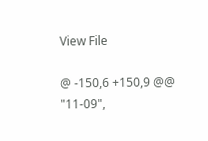View File

@ -150,6 +150,9 @@
"11-09",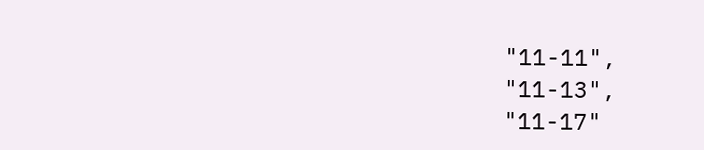"11-11",
"11-13",
"11-17"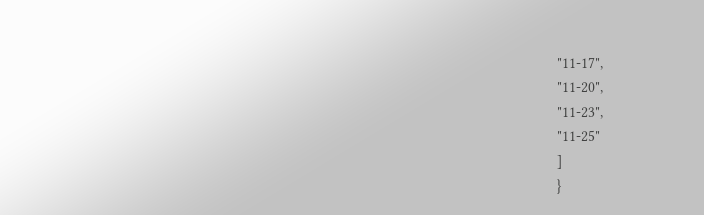"11-17",
"11-20",
"11-23",
"11-25"
]
}